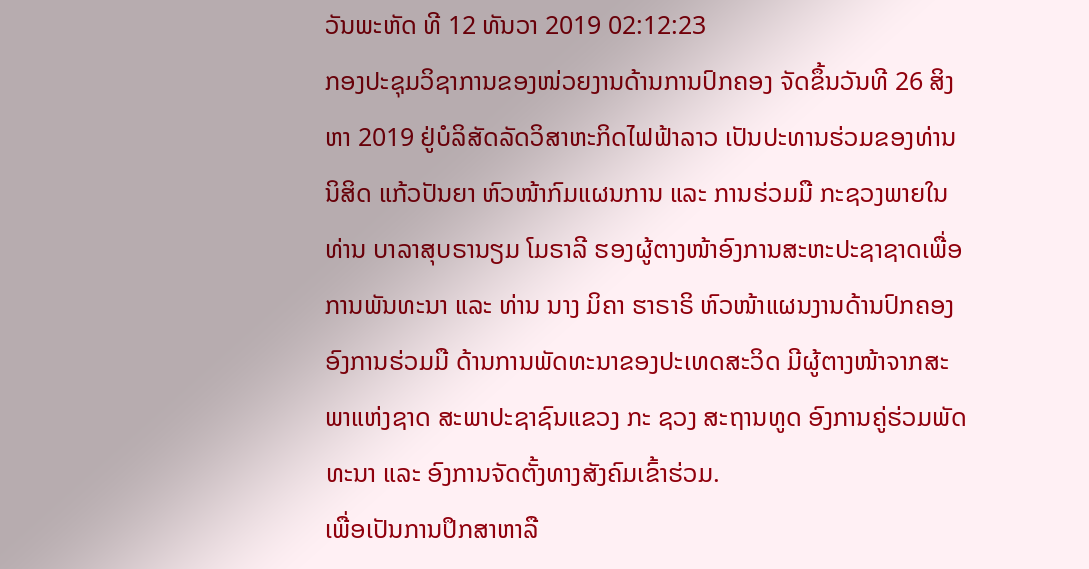ວັນພະຫັດ ທີ 12 ທັນວາ 2019 02:12:23
ກອງປະຊຸມວິຊາການຂອງໜ່ວຍງານດ້ານການປົກຄອງ ຈັດຂຶ້ນວັນທີ 26 ສິງຫາ 2019 ຢູ່ບໍລິສັດລັດວິສາຫະກິດໄຟຟ້າລາວ ເປັນປະທານຮ່ວມຂອງທ່ານ ນິສິດ ແກ້ວປັນຍາ ຫົວໜ້າກົມແຜນການ ແລະ ການຮ່ວມມື ກະຊວງພາຍໃນ ທ່ານ ບາລາສຸບຣານຽມ ໂມຣາລີ ຮອງຜູ້ຕາງໜ້າອົງການສະຫະປະຊາຊາດເພື່ອການພັນທະນາ ແລະ ທ່ານ ນາງ ມິຄາ ຮາຣາຣິ ຫົວໜ້າແຜນງານດ້ານປົກຄອງ ອົງການຮ່ວມມື ດ້ານການພັດທະນາຂອງປະເທດສະວິດ ມີຜູ້ຕາງໜ້າຈາກສະພາແຫ່ງຊາດ ສະພາປະຊາຊົນແຂວງ ກະ ຊວງ ສະຖານທູດ ອົງການຄູ່ຮ່ວມພັດທະນາ ແລະ ອົງການຈັດຕັ້ງທາງສັງຄົມເຂົ້າຮ່ວມ.
ເພື່ອເປັນການປຶກສາຫາລື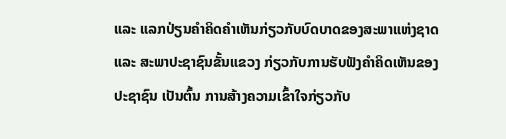ແລະ ແລກປ່ຽນຄຳຄິດຄຳເຫັນກ່ຽວກັບບົດບາດຂອງສະພາແຫ່ງຊາດ ແລະ ສະພາປະຊາຊົນຂັ້ນແຂວງ ກ່ຽວກັບການຮັບຟັງຄຳຄິດເຫັນຂອງປະຊາຊົນ ເປັນຕົ້ນ ການສ້າງຄວາມເຂົ້າໃຈກ່ຽວກັບ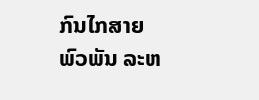ກົນໄກສາຍພົວພັນ ລະຫ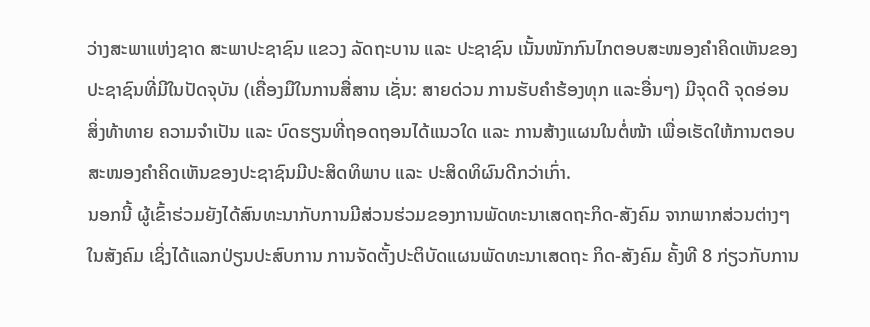ວ່າງສະພາແຫ່ງຊາດ ສະພາປະຊາຊົນ ແຂວງ ລັດຖະບານ ແລະ ປະຊາຊົນ ເນັ້ນໜັກກົນໄກຕອບສະໜອງຄຳຄິດເຫັນຂອງປະຊາຊົນທີ່ມີໃນປັດຈຸບັນ (ເຄື່ອງມືໃນການສື່ສານ ເຊັ່ນ: ສາຍດ່ວນ ການຮັບຄຳຮ້ອງທຸກ ແລະອື່ນໆ) ມີຈຸດດີ ຈຸດອ່ອນ ສິ່ງທ້າທາຍ ຄວາມຈຳເປັນ ແລະ ບົດຮຽນທີ່ຖອດຖອນໄດ້ແນວໃດ ແລະ ການສ້າງແຜນໃນຕໍ່ໜ້າ ເພື່ອເຮັດໃຫ້ການຕອບສະໜອງຄຳຄິດເຫັນຂອງປະຊາຊົນມີປະສິດທິພາບ ແລະ ປະສິດທິຜົນດີກວ່າເກົ່າ.
ນອກນີ້ ຜູ້ເຂົ້າຮ່ວມຍັງໄດ້ສົນທະນາກັບການມີສ່ວນຮ່ວມຂອງການພັດທະນາເສດຖະກິດ-ສັງຄົມ ຈາກພາກສ່ວນຕ່າງໆໃນສັງຄົມ ເຊິ່ງໄດ້ແລກປ່ຽນປະສົບການ ການຈັດຕັ້ງປະຕິບັດແຜນພັດທະນາເສດຖະ ກິດ-ສັງຄົມ ຄັ້ງທີ 8 ກ່ຽວກັບການ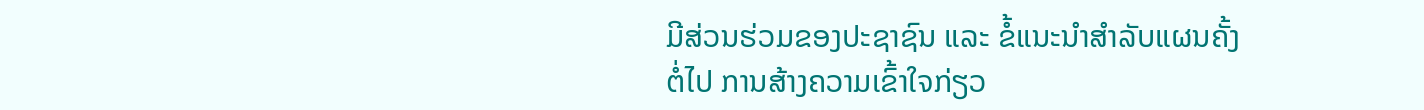ມີສ່ວນຮ່ວມຂອງປະຊາຊົນ ແລະ ຂໍ້ແນະນຳສຳລັບແຜນຄັ້ງຕໍ່ໄປ ການສ້າງຄວາມເຂົ້າໃຈກ່ຽວ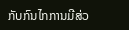ກັບກົນໄກການມີສ່ວ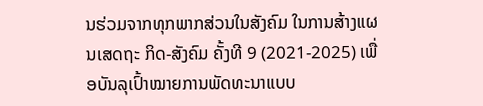ນຮ່ວມຈາກທຸກພາກສ່ວນໃນສັງຄົມ ໃນການສ້າງແຜນເສດຖະ ກິດ-ສັງຄົມ ຄັ້ງທີ 9 (2021-2025) ເພື່ອບັນລຸເປົ້າໝາຍການພັດທະນາແບບ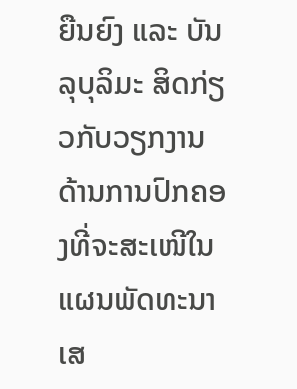ຍືນຍົງ ແລະ ບັນລຸບຸລິມະ ສິດກ່ຽວກັບວຽກງານດ້ານການປົກຄອງທີ່ຈະສະເໜີໃນແຜນພັດທະນາເສ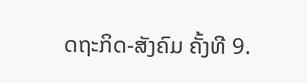ດຖະກິດ-ສັງຄົມ ຄັ້ງທີ 9.